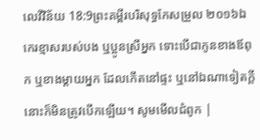លេវីវិន័យ 18:9ព្រះគម្ពីរបរិសុទ្ធកែសម្រួល ២០១៦ឯកេរខ្មាសរបស់បង ឬប្អូនស្រីអ្នក ទោះបើជាកូនខាងឪពុក ឬខាងម្តាយអ្នក ដែលកើតនៅផ្ទះ ឬនៅឯណាទៀតក្តី នោះក៏មិនត្រូវបើកឡើយ។ សូមមើលជំពូក |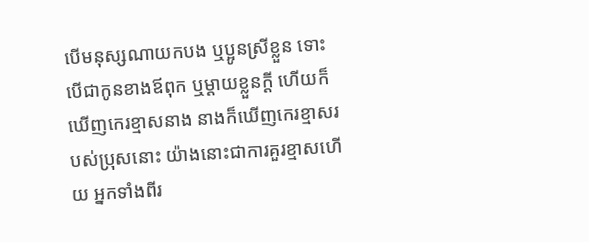បើមនុស្សណាយកបង ឬប្អូនស្រីខ្លួន ទោះបើជាកូនខាងឪពុក ឬម្តាយខ្លួនក្តី ហើយក៏ឃើញកេរខ្មាសនាង នាងក៏ឃើញកេរខ្មាសរបស់ប្រុសនោះ យ៉ាងនោះជាការគួរខ្មាសហើយ អ្នកទាំងពីរ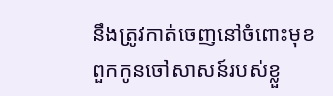នឹងត្រូវកាត់ចេញនៅចំពោះមុខពួកកូនចៅសាសន៍របស់ខ្លួ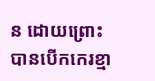ន ដោយព្រោះបានបើកកេរខ្មា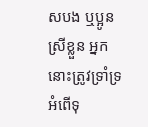សបង ឬប្អូនស្រីខ្លួន អ្នកនោះត្រូវទ្រាំទ្រអំពើទុ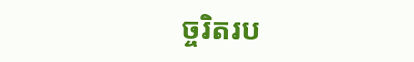ច្ចរិតរប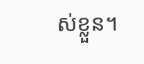ស់ខ្លួន។